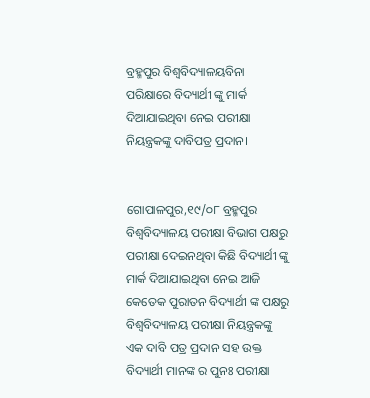ବ୍ରହ୍ମପୁର ବିଶ୍ଵବିଦ୍ୟାଳୟବିନା ପରିକ୍ଷାରେ ବିଦ୍ୟାର୍ଥୀ ଙ୍କୁ ମାର୍କ ଦିଆଯାଇଥିବା ନେଇ ପରୀକ୍ଷା ନିୟନ୍ତ୍ରକଙ୍କୁ ଦାବିପତ୍ର ପ୍ରଦାନ।


ଗୋପାଳପୁର,୧୯/୦୮ ବ୍ରହ୍ମପୁର ବିଶ୍ଵବିଦ୍ୟାଳୟ ପରୀକ୍ଷା ବିଭାଗ ପକ୍ଷରୁ ପରୀକ୍ଷା ଦେଇନଥିବା କିଛି ବିଦ୍ୟାର୍ଥୀ ଙ୍କୁ ମାର୍କ ଦିଆଯାଇଥିବା ନେଇ ଆଜି କେତେକ ପୁରାତନ ବିଦ୍ୟାର୍ଥୀ ଙ୍କ ପକ୍ଷରୁ ବିଶ୍ବବିଦ୍ୟାଳୟ ପରୀକ୍ଷା ନିୟନ୍ତ୍ରକଙ୍କୁ ଏକ ଦାବି ପତ୍ର ପ୍ରଦାନ ସହ ଉକ୍ତ ବିଦ୍ୟାର୍ଥୀ ମାନଙ୍କ ର‌ ପୁନଃ ପରୀକ୍ଷା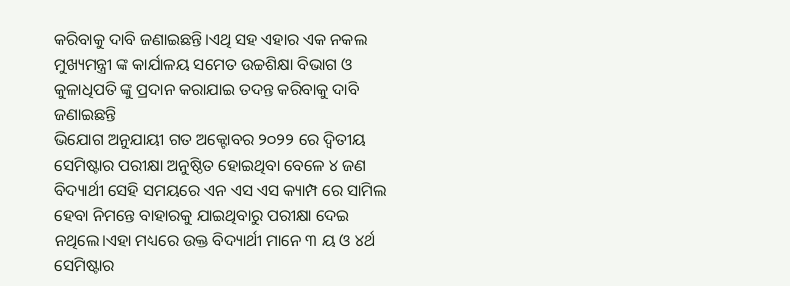କରିବାକୁ ଦାବି ଜଣାଇଛନ୍ତି।ଏଥି ସହ ଏହାର ଏକ ନକଲ ମୁଖ୍ୟମନ୍ତ୍ରୀ ଙ୍କ କାର୍ଯାଳୟ ସମେତ ଉଚ୍ଚଶିକ୍ଷା ବିଭାଗ ଓ କୁଳାଧିପତି ଙ୍କୁ ପ୍ରଦାନ କରାଯାଇ ତଦନ୍ତ କରିବାକୁ ଦାବି ଜଣାଇଛନ୍ତି
ଭିଯୋଗ ଅନୁଯାୟୀ ଗତ ଅକ୍ଟୋବର ୨୦୨୨ ରେ ଦ୍ବିତୀୟ ସେମିଷ୍ଟାର ପରୀକ୍ଷା ଅନୁଷ୍ଠିତ ହୋଇଥିବା ବେଳେ ୪ ଜଣ ବିଦ୍ୟାର୍ଥୀ ସେହି ସମୟରେ ଏନ ଏସ ଏସ କ୍ୟାମ୍ପ ରେ ସାମିଲ ହେବା ନିମନ୍ତେ ବାହାରକୁ ଯାଇଥିବାରୁ ପରୀକ୍ଷା ଦେଇ ନଥିଲେ।ଏହା ମଧ୍ୟରେ ଉକ୍ତ ବିଦ୍ୟାର୍ଥୀ ମାନେ ୩ ୟ ଓ ୪ର୍ଥ ସେମିଷ୍ଟାର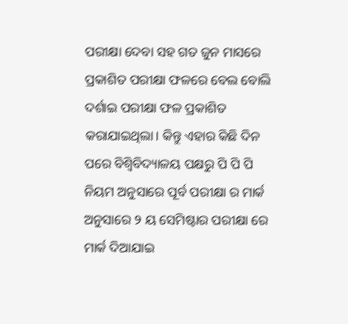ପରୀକ୍ଷା ଦେବା ସହ ଗତ ଜୁନ ମାସରେ ପ୍ରକାଶିତ ପରୀକ୍ଷା ଫଳରେ ବେଲ ବୋଲି ଦର୍ଶାଇ ପରୀକ୍ଷା ଫଳ ପ୍ରକାଶିତ କରାଯାଇଥିଲା। କିନ୍ତୁ ଏହାର କିଛି ଦିନ ପରେ ବିଶ୍ବିବିଦ୍ୟାଳୟ ପକ୍ଷରୁ ପି ପି ପି ନିୟମ ଅନୁସାରେ ପୂର୍ବ ପରୀକ୍ଷା ର ମାର୍କ ଅନୁସାରେ ୨ ୟ ସେମିଷ୍ଟାର ପରୀକ୍ଷା ରେ ମାର୍କ ଦିଆଯାଇ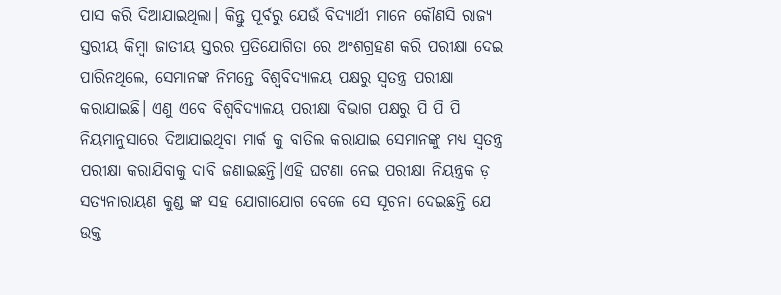ପାସ କରି ଦିଆଯାଇଥିଲା। କିନ୍ତୁ ପୂର୍ବରୁ ଯେଉଁ ବିଦ୍ୟାର୍ଥୀ ମାନେ କୌଣସି ରାଜ୍ୟ ସ୍ତରୀୟ କିମ୍ବା ଜାତୀୟ ସ୍ତରର ପ୍ରତିଯୋଗିତା ରେ ଅଂଶଗ୍ରହଣ କରି ପରୀକ୍ଷା ଦେଇ ପାରିନଥିଲେ, ସେମାନଙ୍କ ନିମନ୍ତେ ବିଶ୍ଵବିଦ୍ୟାଳୟ ପକ୍ଷରୁ ସ୍ବତନ୍ତ୍ର ପରୀକ୍ଷା କରାଯାଇଛି। ଏଣୁ ଏବେ ବିଶ୍ବବିଦ୍ୟାଳୟ ପରୀକ୍ଷା ବିଭାଗ ପକ୍ଷରୁ ପି ପି ପି ନିୟମାନୁସାରେ ଦିଆଯାଇଥିବା ମାର୍କ କୁ ବାତିଲ କରାଯାଇ ସେମାନଙ୍କୁ ମଧ୍ୟ ସ୍ବତନ୍ତ୍ର ପରୀକ୍ଷା କରାଯିବାକୁ ଦାବି ଜଣାଇଛନ୍ତି।ଏହି ଘଟଣା ନେଇ ପରୀକ୍ଷା ନିୟନ୍ତ୍ରକ ଡ଼ ସତ୍ୟନାରାୟଣ କୁଣ୍ଡ ଙ୍କ ସହ ଯୋଗାଯୋଗ ବେଳେ ସେ ସୂଚନା ଦେଇଛନ୍ତି ଯେ ଉକ୍ତ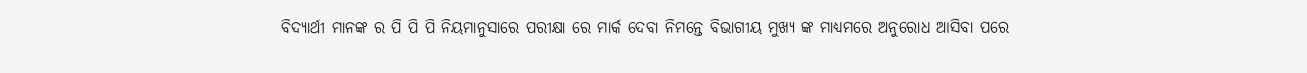ବିଦ୍ୟାର୍ଥୀ ମାନଙ୍କ ର ପି ପି ପି ନିୟମାନୁସାରେ ପରୀକ୍ଷା ରେ ମାର୍କ ଦେବା ନିମନ୍ତେ ବିଭାଗୀୟ ମୁଖ୍ୟ ଙ୍କ ମାଧ୍ୟମରେ ଅନୁରୋଧ ଆସିବା ପରେ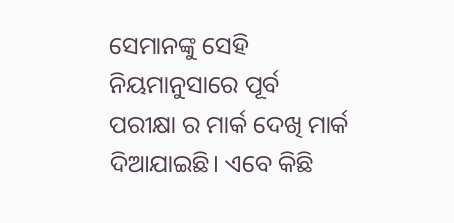ସେମାନଙ୍କୁ ସେହି ନିୟମାନୁସାରେ ପୂର୍ବ ପରୀକ୍ଷା ର ମାର୍କ ଦେଖି ମାର୍କ ଦିଆଯାଇଛି। ଏବେ କିଛି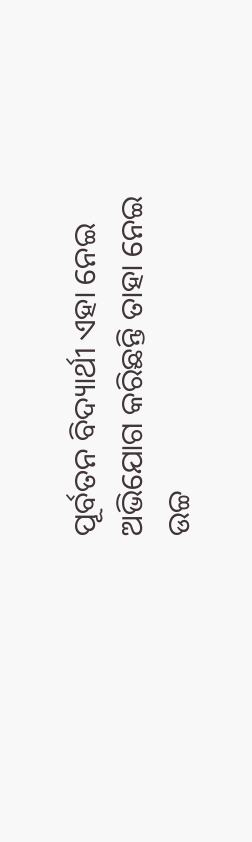ପୂର୍ବତନ ବିଦ୍ୟାର୍ଥୀ ଏହା ନେଇ ଅଭିଯୋଗ କରିଛନ୍ତି ତାହା ନେଇ ଉଚ୍ଚ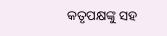କତୃପକ୍ଷଙ୍କୁ ସହ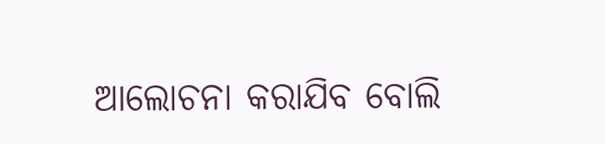ଆଲୋଚନା କରାଯିବ ବୋଲି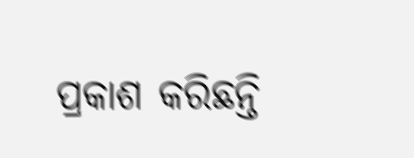ପ୍ରକାଶ କରିଛନ୍ତି